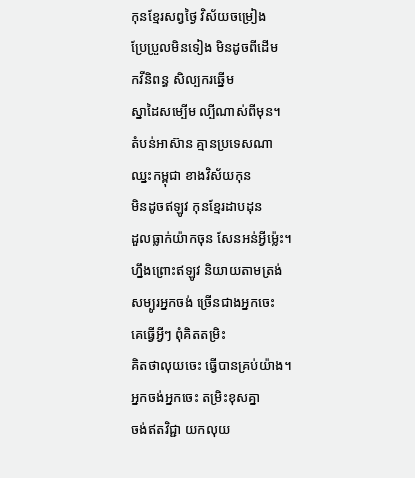កុនខ្មែរសព្វថ្ងៃ វិស័យចម្រៀង
ប្រែប្រួលមិនទៀង មិនដូចពីដើម
កវីនិពន្ធ សិល្បករឆ្នើម
ស្នាដៃសម្បើម ល្បីណាស់ពីមុន។
តំបន់អាស៊ាន គ្មានប្រទេសណា
ឈ្នះកម្ពុជា ខាងវិស័យកុន
មិនដូចឥឡូវ កុនខ្មែរដាបដុន
ដួលធ្លាក់យ៉ាកចុន សែនអន់អ្វីម៉្លេះ។
ហ្នឹងព្រោះឥឡូវ និយាយតាមត្រង់
សម្បូរអ្នកចង់ ច្រើនជាងអ្នកចេះ
គេធ្វើអ្វីៗ ពុំគិតតម្រិះ
គិតថាលុយចេះ ធ្វើបានគ្រប់យ៉ាង។
អ្នកចង់អ្នកចេះ តម្រិះខុសគ្នា
ចង់ឥតវិជ្ជា យកលុយ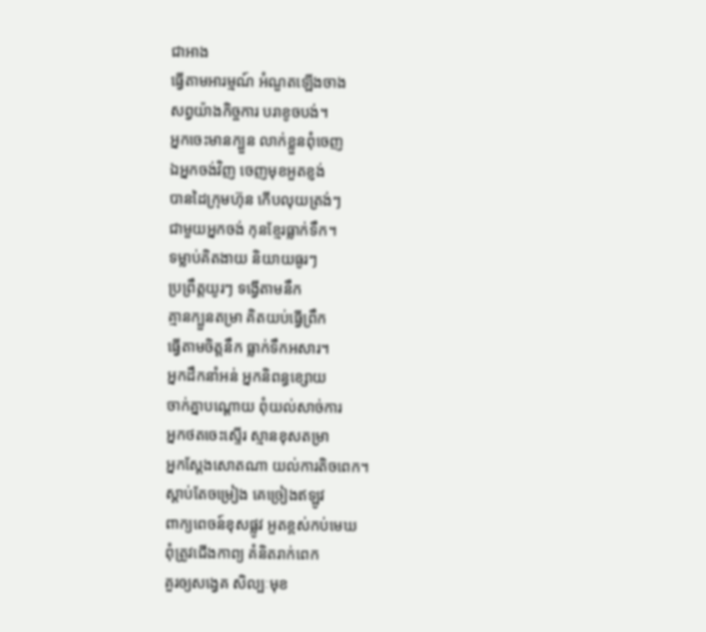ជាអាង
ធ្វើតាមអារម្មណ៍ អំណួតឡើងចាង
សព្វយ៉ាងកិច្ចការ បរាខូចបង់។
អ្នកចេះមានក្បួន លាក់ខ្លួនពុំចេញ
ឯអ្នកចង់វិញ ចេញមុខអួតខ្ញង់
បានដៃក្រុមហ៊ុន កើបលុយត្រង់ៗ
ជាមួយអ្នកចង់ កុនខ្មែរធ្លាក់ទឹក។
ទម្លាប់គិតងាយ និយាយធូរៗ
ប្រព្រឹត្តយូរៗ ទង្វើតាមនឹក
គ្មានក្បួនតម្រា គិតយប់ធ្វើព្រឹក
ធ្វើតាមចិត្តនឹក ធ្លាក់ទឹកអសារ។
អ្នកដឹកនាំអន់ អ្នកនិពន្ធខ្សោយ
ចាក់គ្នាបណ្ដោយ ពុំយល់សាច់ការ
អ្នកថតចេះស្ទើរ ស្មានខុសតម្រា
អ្នកស្ដែងសោតណា យល់ការតិចពេក។
ស្ដាប់តែចម្រៀង គេច្រៀងឥឡូវ
ពាក្យពេចន៍ខុសផ្លូវ អួតខ្ពស់កប់មេឃ
ពុំត្រូវជើងកាព្យ គំនិតរាក់ពេក
គួរឲ្យសង្វេគ សិល្បៈមុខ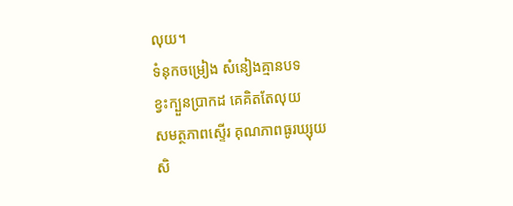លុយ។
ទំនុកចម្រៀង សំនៀងគ្មានបទ
ខ្វះក្បួនប្រាកដ គេគិតតែលុយ
សមត្ថភាពស្ទើរ គុណភាពធូរឃ្សុយ
សិ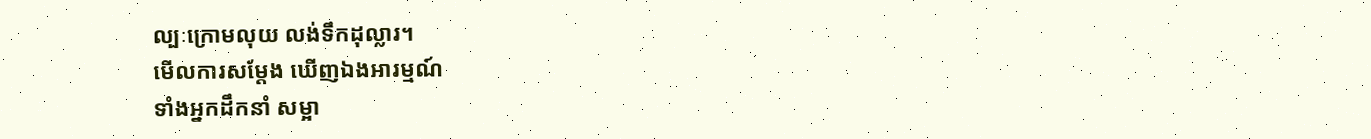ល្បៈក្រោមលុយ លង់ទឹកដុល្លារ។
មើលការសម្ដែង ឃើញឯងអារម្មណ៍
ទាំងអ្នកដឹកនាំ សម្អា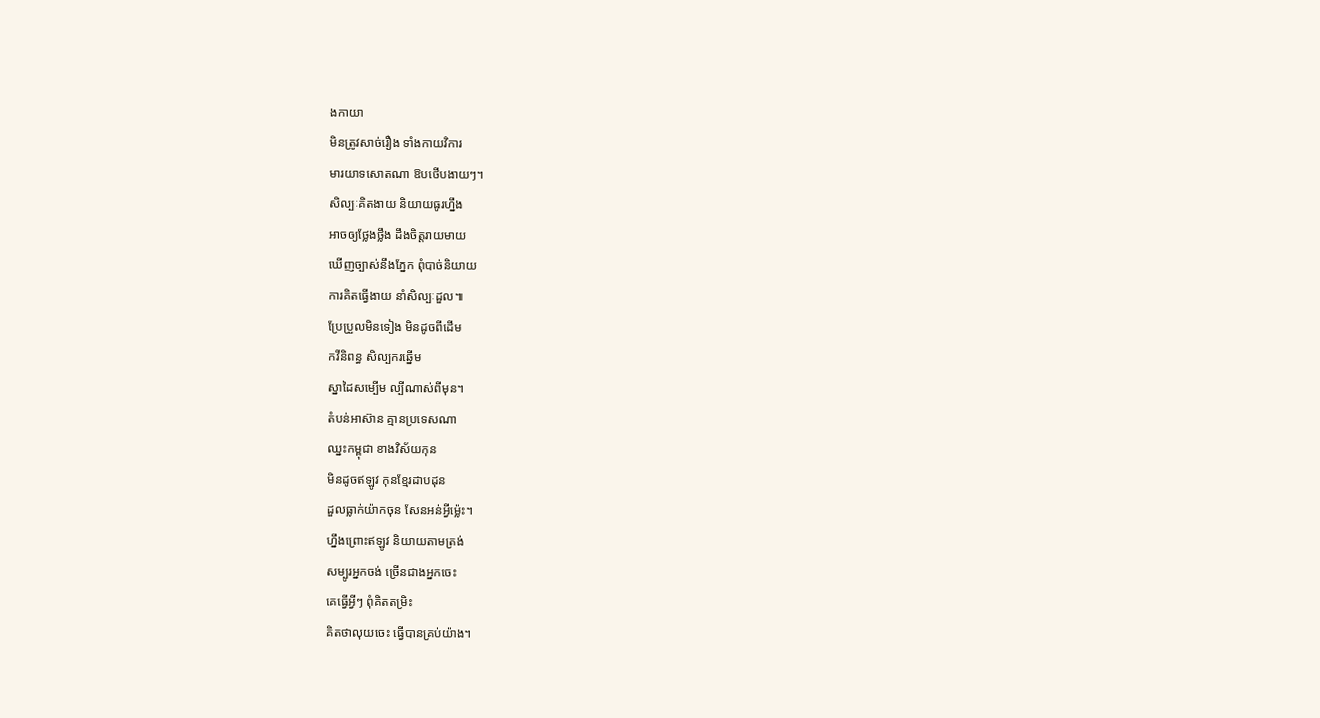ងកាយា
មិនត្រូវសាច់រឿង ទាំងកាយវិការ
មារយាទសោតណា ឱបថើបងាយៗ។
សិល្បៈគិតងាយ និយាយធូរហ្នឹង
អាចឲ្យថ្លែងថ្លឹង ដឹងចិត្តរាយមាយ
ឃើញច្បាស់នឹងភ្នែក ពុំបាច់និយាយ
ការគិតធ្វើងាយ នាំសិល្បៈដួល៕
ប្រែប្រួលមិនទៀង មិនដូចពីដើម
កវីនិពន្ធ សិល្បករឆ្នើម
ស្នាដៃសម្បើម ល្បីណាស់ពីមុន។
តំបន់អាស៊ាន គ្មានប្រទេសណា
ឈ្នះកម្ពុជា ខាងវិស័យកុន
មិនដូចឥឡូវ កុនខ្មែរដាបដុន
ដួលធ្លាក់យ៉ាកចុន សែនអន់អ្វីម៉្លេះ។
ហ្នឹងព្រោះឥឡូវ និយាយតាមត្រង់
សម្បូរអ្នកចង់ ច្រើនជាងអ្នកចេះ
គេធ្វើអ្វីៗ ពុំគិតតម្រិះ
គិតថាលុយចេះ ធ្វើបានគ្រប់យ៉ាង។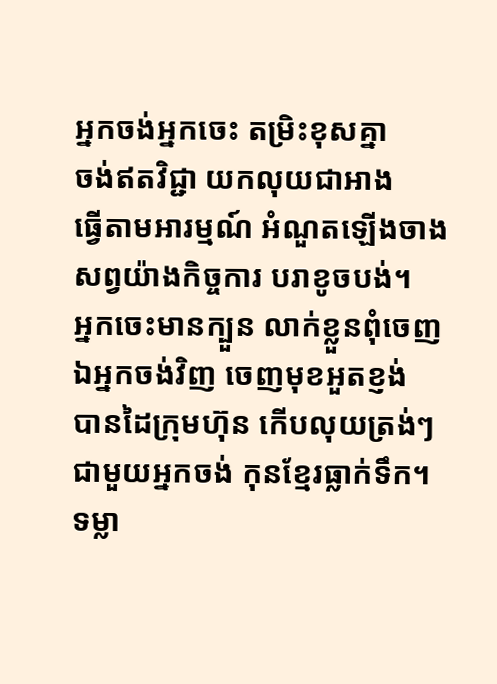អ្នកចង់អ្នកចេះ តម្រិះខុសគ្នា
ចង់ឥតវិជ្ជា យកលុយជាអាង
ធ្វើតាមអារម្មណ៍ អំណួតឡើងចាង
សព្វយ៉ាងកិច្ចការ បរាខូចបង់។
អ្នកចេះមានក្បួន លាក់ខ្លួនពុំចេញ
ឯអ្នកចង់វិញ ចេញមុខអួតខ្ញង់
បានដៃក្រុមហ៊ុន កើបលុយត្រង់ៗ
ជាមួយអ្នកចង់ កុនខ្មែរធ្លាក់ទឹក។
ទម្លា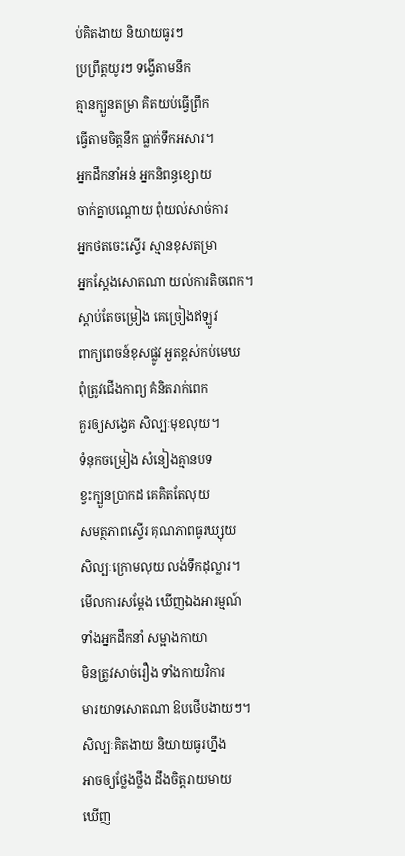ប់គិតងាយ និយាយធូរៗ
ប្រព្រឹត្តយូរៗ ទង្វើតាមនឹក
គ្មានក្បួនតម្រា គិតយប់ធ្វើព្រឹក
ធ្វើតាមចិត្តនឹក ធ្លាក់ទឹកអសារ។
អ្នកដឹកនាំអន់ អ្នកនិពន្ធខ្សោយ
ចាក់គ្នាបណ្ដោយ ពុំយល់សាច់ការ
អ្នកថតចេះស្ទើរ ស្មានខុសតម្រា
អ្នកស្ដែងសោតណា យល់ការតិចពេក។
ស្ដាប់តែចម្រៀង គេច្រៀងឥឡូវ
ពាក្យពេចន៍ខុសផ្លូវ អួតខ្ពស់កប់មេឃ
ពុំត្រូវជើងកាព្យ គំនិតរាក់ពេក
គួរឲ្យសង្វេគ សិល្បៈមុខលុយ។
ទំនុកចម្រៀង សំនៀងគ្មានបទ
ខ្វះក្បួនប្រាកដ គេគិតតែលុយ
សមត្ថភាពស្ទើរ គុណភាពធូរឃ្សុយ
សិល្បៈក្រោមលុយ លង់ទឹកដុល្លារ។
មើលការសម្ដែង ឃើញឯងអារម្មណ៍
ទាំងអ្នកដឹកនាំ សម្អាងកាយា
មិនត្រូវសាច់រឿង ទាំងកាយវិការ
មារយាទសោតណា ឱបថើបងាយៗ។
សិល្បៈគិតងាយ និយាយធូរហ្នឹង
អាចឲ្យថ្លែងថ្លឹង ដឹងចិត្តរាយមាយ
ឃើញ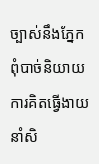ច្បាស់នឹងភ្នែក ពុំបាច់និយាយ
ការគិតធ្វើងាយ នាំសិ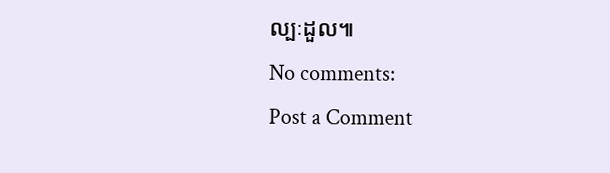ល្បៈដួល៕
No comments:
Post a Comment